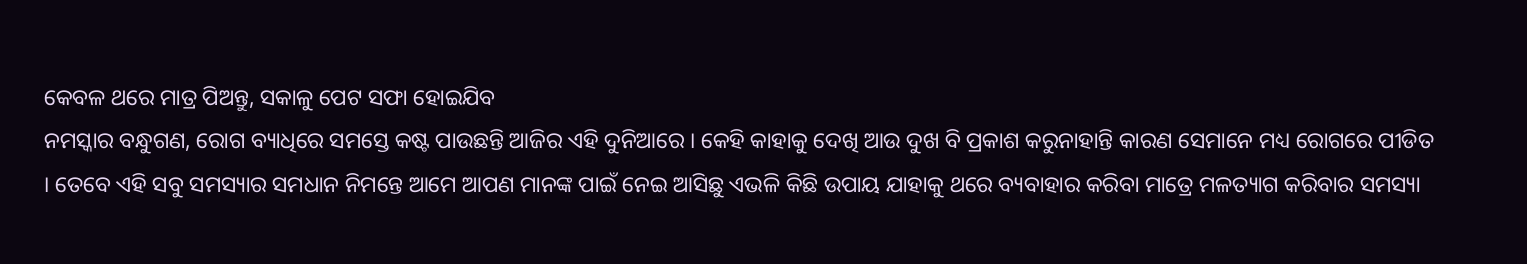କେବଳ ଥରେ ମାତ୍ର ପିଅନ୍ତୁ, ସକାଳୁ ପେଟ ସଫା ହୋଇଯିବ
ନମସ୍କାର ବନ୍ଧୁଗଣ, ରୋଗ ବ୍ୟାଧିରେ ସମସ୍ତେ କଷ୍ଟ ପାଉଛନ୍ତି ଆଜିର ଏହି ଦୁନିଆରେ । କେହି କାହାକୁ ଦେଖି ଆଉ ଦୁଖ ବି ପ୍ରକାଶ କରୁନାହାନ୍ତି କାରଣ ସେମାନେ ମଧ୍ୟ ରୋଗରେ ପୀଡିତ । ତେବେ ଏହି ସବୁ ସମସ୍ୟାର ସମଧାନ ନିମନ୍ତେ ଆମେ ଆପଣ ମାନଙ୍କ ପାଇଁ ନେଇ ଆସିଛୁ ଏଭଳି କିଛି ଉପାୟ ଯାହାକୁ ଥରେ ବ୍ୟବାହାର କରିବା ମାତ୍ରେ ମଳତ୍ୟାଗ କରିବାର ସମସ୍ୟା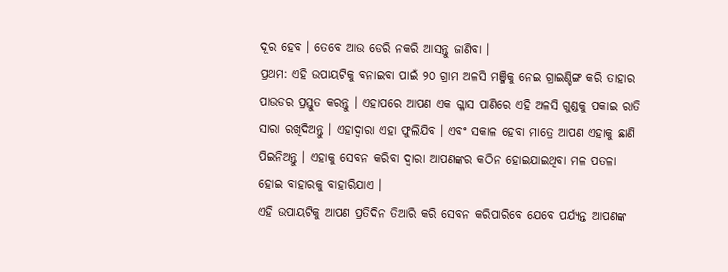ଦୂର ହେବ । ତେବେ ଆଉ ଡେରି ନକରି ଆସନ୍ତୁ ଜାଣିବା ।
ପ୍ରଥମ: ଏହି ଉପାୟଟିକୁ ବନାଇବା ପାଇଁ ୨୦ ଗ୍ରାମ ଅଳସି ମଞ୍ଜିକୁ ନେଇ ଗ୍ରାଇଣ୍ଡିଙ୍ଗ କରି ତାହାର ପାଉଡର ପ୍ରସ୍ତୁତ କରନ୍ତୁ । ଏହାପରେ ଆପଣ ଏକ ଗ୍ଳାସ ପାଣିରେ ଏହି ଅଳସି ଗୁଣ୍ଡକୁ ପକାଇ ରାତି ସାରା ରଖିଦିଅନ୍ତୁ । ଏହାଦ୍ବାରା ଏହା ଫୁଲିଯିବ । ଏବଂ ସକାଳ ହେବା ମାତ୍ରେ ଆପଣ ଏହାକୁ ଛାଣି ପିଇନିଅନ୍ତୁ । ଏହାକୁ ସେବନ କରିବା ଦ୍ଵାରା ଆପଣଙ୍କର କଠିନ ହୋଇଯାଇଥିବା ମଳ ପତଳା ହୋଇ ବାହାରକୁ ବାହାରିଯାଏ ।
ଏହି ଉପାୟଟିକୁ ଆପଣ ପ୍ରତିଦିନ ତିଆରି କରି ସେବନ କରିପାରିବେ ଯେବେ ପର୍ଯ୍ୟନ୍ତ ଆପଣଙ୍କ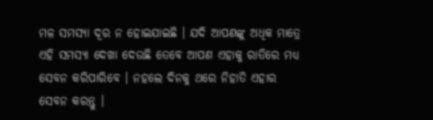ମଳ ସମସ୍ୟା ଦୂର ନ ହୋଇଯାଇଛି । ଯଦି ଆପଣଙ୍କୁ ଅଧିକ ମାତ୍ରେ ଏହି ସମସ୍ୟା ଦେଖା ଦେଉଛି ତେବେ ଆପଣ ଏହାକୁ ରାତିରେ ମଧ୍ୟ ସେବନ କରିପାରିବେ । ନହଲେ ଦିନକୁ ଥରେ ନିହାତି ଏହାର ସେବନ କରନ୍ତୁ ।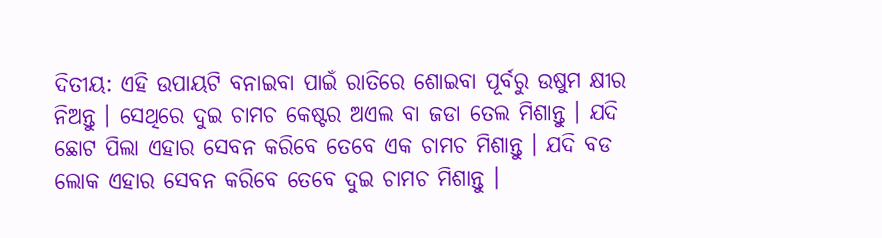ଦିତୀୟ: ଏହି ଉପାୟଟି ବନାଇବା ପାଇଁ ରାତିରେ ଶୋଇବା ପୂର୍ବରୁ ଉଷୁମ କ୍ଷୀର ନିଅନ୍ତୁ । ସେଥିରେ ଦୁଇ ଚାମଚ କେଷ୍ଟର ଅଏଲ ବା ଜଡା ତେଲ ମିଶାନ୍ତୁ । ଯଦି ଛୋଟ ପିଲା ଏହାର ସେବନ କରିବେ ତେବେ ଏକ ଚାମଚ ମିଶାନ୍ତୁ । ଯଦି ବଡ ଲୋକ ଏହାର ସେବନ କରିବେ ତେବେ ଦୁଇ ଚାମଚ ମିଶାନ୍ତୁ ।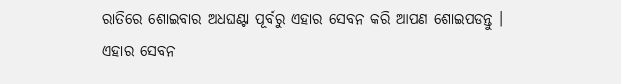ରାତିରେ ଶୋଇବାର ଅଧଘଣ୍ଟା ପୂର୍ବରୁ ଏହାର ସେବନ କରି ଆପଣ ଶୋଇପଡନ୍ତୁ ।
ଏହାର ସେବନ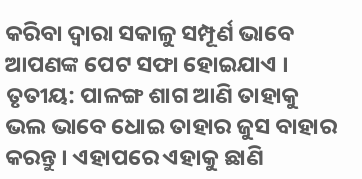କରିବା ଦ୍ଵାରା ସକାଳୁ ସମ୍ପୂର୍ଣ ଭାବେ ଆପଣଙ୍କ ପେଟ ସଫା ହୋଇଯାଏ । ତୃତୀୟ: ପାଳଙ୍ଗ ଶାଗ ଆଣି ତାହାକୁ ଭଲ ଭାବେ ଧୋଇ ତାହାର ଜୁସ ବାହାର କରନ୍ତୁ । ଏହାପରେ ଏହାକୁ ଛାଣି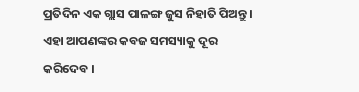ପ୍ରତିଦିନ ଏକ ଗ୍ଲାସ ପାଳଙ୍ଗ ଜୁସ ନିହାତି ପିଅନ୍ତୁ । ଏହା ଆପଣଙ୍କର କବଜ ସମସ୍ୟାକୁ ଦୂର କରିଦେବ ।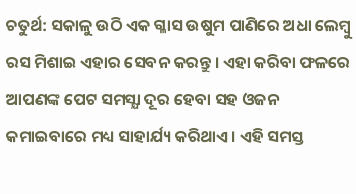ଚତୁର୍ଥ: ସକାଳୁ ଉଠି ଏକ ଗ୍ଳାସ ଉଷୁମ ପାଣିରେ ଅଧା ଲେମ୍ବୁ ରସ ମିଶାଇ ଏହାର ସେବନ କରନ୍ତୁ । ଏହା କରିବା ଫଳରେ ଆପଣଙ୍କ ପେଟ ସମସ୍ଯା ଦୂର ହେବା ସହ ଓଜନ କମାଇବାରେ ମଧ୍ୟ ସାହାର୍ଯ୍ୟ କରିଥାଏ । ଏହି ସମସ୍ତ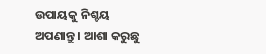ଉପାୟକୁ ନିଶ୍ଚୟ ଅପଣାନ୍ତୁ । ଆଶା କରୁଛୁ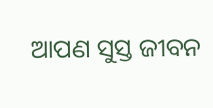ଆପଣ ସୁସ୍ତ ଜୀବନ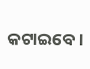କଟାଇବେ ।